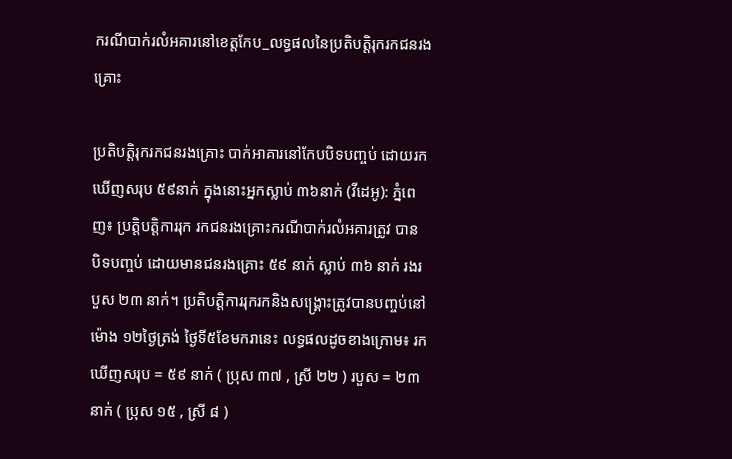ករណីបាក់រលំអគារនៅខេត្តកែប_លទ្ធផលនៃប្រតិបត្តិរុករកជនរងគ្រោះ

ប្រតិបត្តិរុករកជនរងគ្រោះ បាក់អាគារនៅកែបបិទបញ្ចប់ ដោយរកឃើញសរុប ៥៩នាក់ ក្នុងនោះអ្នកស្លាប់ ៣៦នាក់ (វីដេអូ): ភ្នំពេញ៖ ប្រត្តិបត្តិការរុក រកជនរងគ្រោះករណីបាក់រលំអគារត្រូវ បាន បិទបញ្ចប់ ដោយមានជនរងគ្រោះ ៥៩ នាក់ ស្លាប់ ៣៦ នាក់ រងរបួស ២៣ នាក់។ ប្រតិបត្តិការរុករកនិងសង្គ្រោះត្រូវបានបញ្ចប់នៅម៉ោង ១២ថ្ងៃត្រង់ ថ្ងៃទី៥ខែមករានេះ លទ្ធផលដូចខាងក្រោម៖ រកឃេីញសរុប = ៥៩ នាក់ ( ប្រុស ៣៧ , ស្រី ២២ ) របួស = ២៣ នាក់ ( ប្រុស ១៥ , ស្រី ៨ )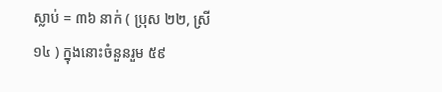ស្លាប់ = ៣៦ នាក់ ( ប្រុស ២២, ស្រី ១៤ ) ក្នុងនោះចំនួនរួម ៥៩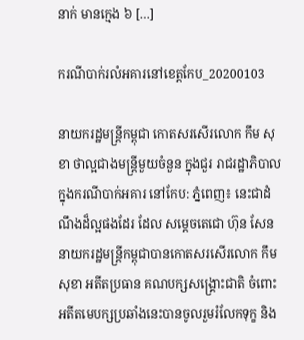នាក់ មានក្មេង ៦ […]

ករណីបាក់រលំអគារនៅខេត្តកែប_20200103

នាយករដ្ឋមន្រ្តីកម្ពុជា កោតសរសើរលោក កឹម សុខា ថាល្អជាងមន្ត្រីមួយចំនួន ក្នុងជួរ រាជរដ្ឋាភិបាល ក្នុងករណីបាក់អគារ នៅកែប: ភ្នំពេញ៖ នេះជាដំណឹងដ៏ល្អផងដែរ ដែល សម្តេចតេជោ ហ៊ុន សែន នាយករដ្ឋមន្រ្តីកម្ពុជាបានកោតសរសើរលោក កឹម សុខា អតីតប្រធាន គណបក្សសង្រ្គោះជាតិ ចំពោះអតីតមេបក្សប្រឆាំងនេះបានចូលរួមរំលែកទុក្ខ និង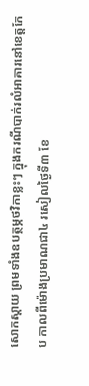សោកស្តាយ ព្រមទាំងឧបត្ថម្ភថវិកាខ្លះៗ ក្នុងករណីបាក់រលំអាគារនៅខេត្តកែប កាលពីម៉ោងប្រមាណជា៤ រសៀលថ្ងៃទី៣ ខែ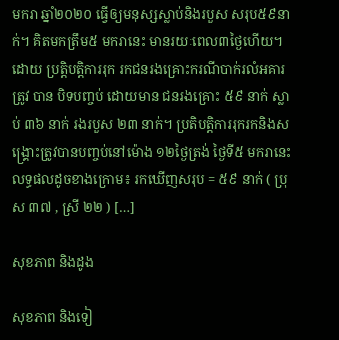មករា ឆ្នាំ២០២០ ធ្វើឲ្យមនុស្សស្លាប់និងរបួស សរុប៥៩នាក់។ គិតមកត្រឹម៥ មករានេះ មានរយៈពេល៣ថ្ងៃហើយ។ ដោយ ប្រត្តិបត្តិការរុក រកជនរងគ្រោះករណីបាក់រលំអគារត្រូវ បាន បិទបញ្ចប់ ដោយមាន ជនរងគ្រោះ ៥៩ នាក់ ស្លាប់ ៣៦ នាក់ រងរបួស ២៣ នាក់។ ប្រតិបត្តិការរុករកនិងសង្គ្រោះត្រូវបានបញ្ចប់នៅម៉ោង ១២ថ្ងៃត្រង់ ថ្ងៃទី៥ មករានេះ លទ្ធផលដូចខាងក្រោម៖ រកឃេីញសរុប = ៥៩ នាក់ ( ប្រុស ៣៧ , ស្រី ២២ ) […]

សុខភាព និងដូង

សុខភាព និងទៀ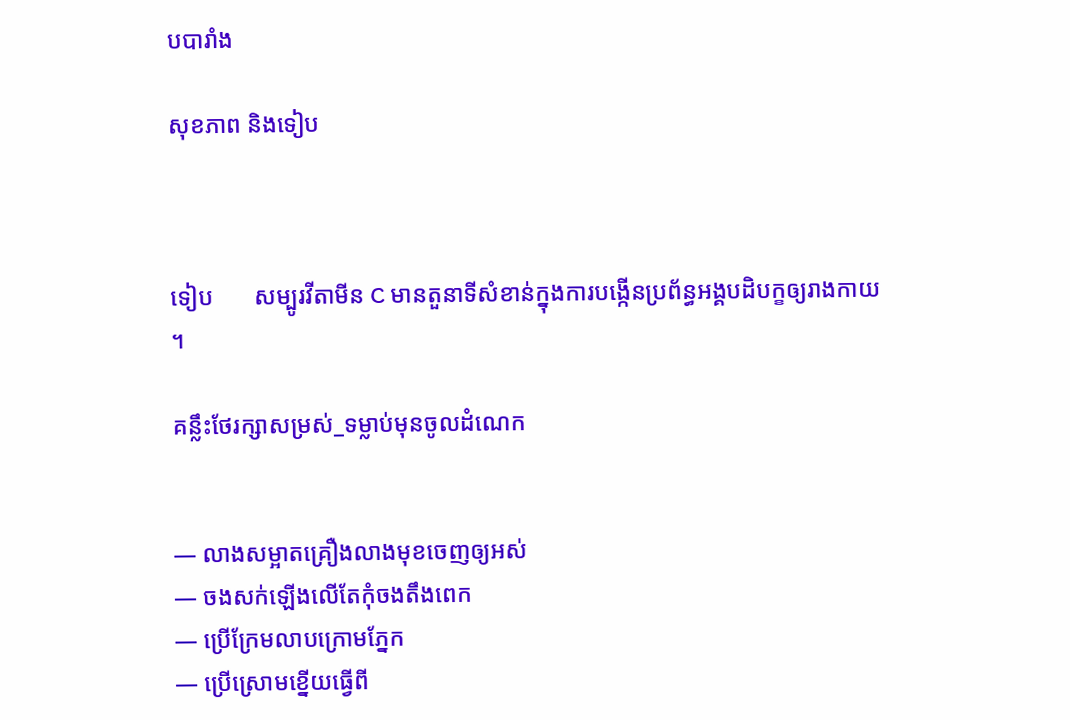បបារាំង

សុខភាព និងទៀប



ទៀប       សម្បូរវីតាមីន C មានតួនាទីសំខាន់ក្នុងការបង្កើនប្រព័ន្ធអង្គបដិបក្ខឲ្យរាងកាយ ។

គន្លឹះថែរក្សាសម្រស់_ទម្លាប់មុនចូលដំណេក


— លាងសម្អាតគ្រឿងលាងមុខចេញឲ្យអស់
— ចងសក់ឡើងលើតែកុំចងតឹងពេក
— ប្រើក្រែមលាបក្រោមភ្នែក
— ប្រើស្រោមខ្នើយធ្វើពី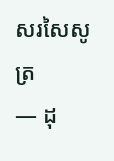សរសៃសូត្រ
— ដុ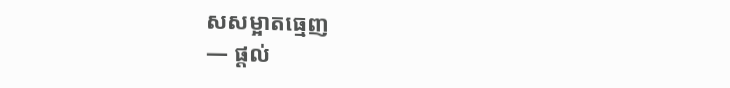សសម្អាតធ្មេញ
— ផ្តល់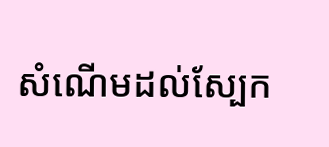សំណើមដល់ស្បែក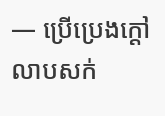— ប្រើប្រេងក្តៅលាបសក់